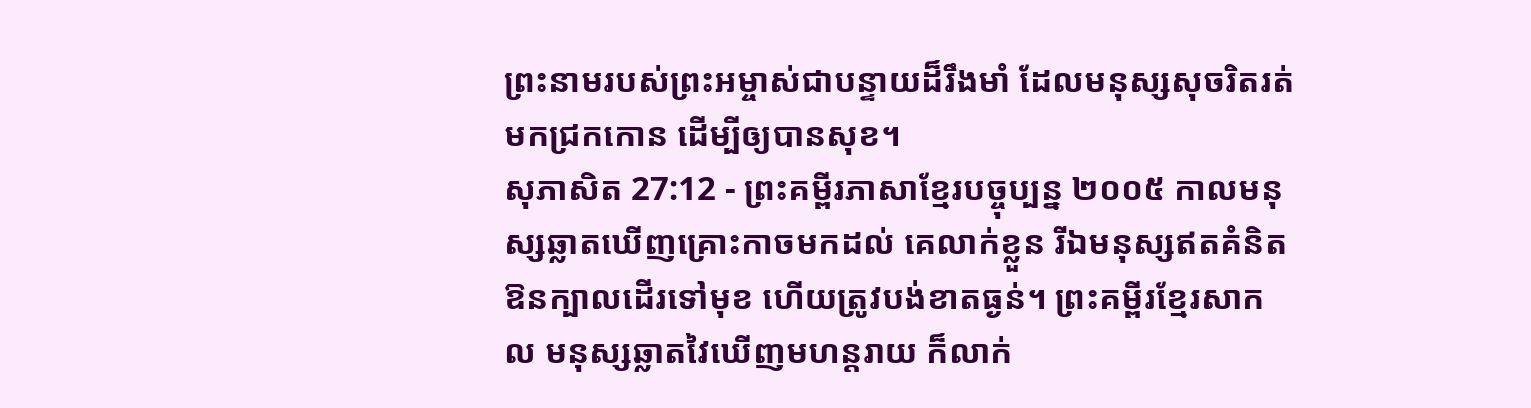ព្រះនាមរបស់ព្រះអម្ចាស់ជាបន្ទាយដ៏រឹងមាំ ដែលមនុស្សសុចរិតរត់មកជ្រកកោន ដើម្បីឲ្យបានសុខ។
សុភាសិត 27:12 - ព្រះគម្ពីរភាសាខ្មែរបច្ចុប្បន្ន ២០០៥ កាលមនុស្សឆ្លាតឃើញគ្រោះកាចមកដល់ គេលាក់ខ្លួន រីឯមនុស្សឥតគំនិតឱនក្បាលដើរទៅមុខ ហើយត្រូវបង់ខាតធ្ងន់។ ព្រះគម្ពីរខ្មែរសាកល មនុស្សឆ្លាតវៃឃើញមហន្តរាយ ក៏លាក់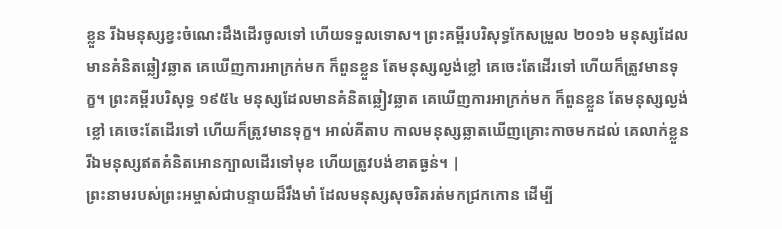ខ្លួន រីឯមនុស្សខ្វះចំណេះដឹងដើរចូលទៅ ហើយទទួលទោស។ ព្រះគម្ពីរបរិសុទ្ធកែសម្រួល ២០១៦ មនុស្សដែលមានគំនិតឆ្លៀវឆ្លាត គេឃើញការអាក្រក់មក ក៏ពួនខ្លួន តែមនុស្សល្ងង់ខ្លៅ គេចេះតែដើរទៅ ហើយក៏ត្រូវមានទុក្ខ។ ព្រះគម្ពីរបរិសុទ្ធ ១៩៥៤ មនុស្សដែលមានគំនិតឆ្លៀវឆ្លាត គេឃើញការអាក្រក់មក ក៏ពួនខ្លួន តែមនុស្សល្ងង់ខ្លៅ គេចេះតែដើរទៅ ហើយក៏ត្រូវមានទុក្ខ។ អាល់គីតាប កាលមនុស្សឆ្លាតឃើញគ្រោះកាចមកដល់ គេលាក់ខ្លួន រីឯមនុស្សឥតគំនិតអោនក្បាលដើរទៅមុខ ហើយត្រូវបង់ខាតធ្ងន់។ |
ព្រះនាមរបស់ព្រះអម្ចាស់ជាបន្ទាយដ៏រឹងមាំ ដែលមនុស្សសុចរិតរត់មកជ្រកកោន ដើម្បី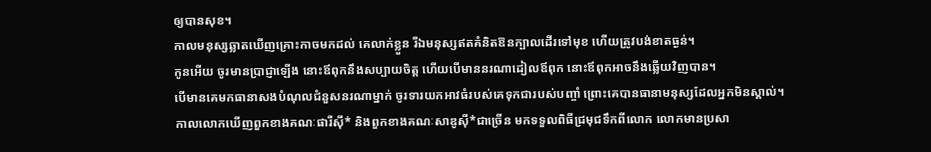ឲ្យបានសុខ។
កាលមនុស្សឆ្លាតឃើញគ្រោះកាចមកដល់ គេលាក់ខ្លួន រីឯមនុស្សឥតគំនិតឱនក្បាលដើរទៅមុខ ហើយត្រូវបង់ខាតធ្ងន់។
កូនអើយ ចូរមានប្រាជ្ញាឡើង នោះឪពុកនឹងសប្បាយចិត្ត ហើយបើមាននរណាដៀលឪពុក នោះឪពុកអាចនឹងឆ្លើយវិញបាន។
បើមានគេមកធានាសងបំណុលជំនួសនរណាម្នាក់ ចូរទារយកអាវធំរបស់គេទុកជារបស់បញ្ចាំ ព្រោះគេបានធានាមនុស្សដែលអ្នកមិនស្គាល់។
កាលលោកឃើញពួកខាងគណៈផារីស៊ី* និងពួកខាងគណៈសាឌូស៊ី*ជាច្រើន មកទទួលពិធីជ្រមុជទឹកពីលោក លោកមានប្រសា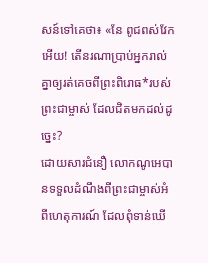សន៍ទៅគេថា៖ «នែ ពូជពស់វែកអើយ! តើនរណាប្រាប់អ្នករាល់គ្នាឲ្យរត់គេចពីព្រះពិរោធ*របស់ព្រះជាម្ចាស់ ដែលជិតមកដល់ដូច្នេះ?
ដោយសារជំនឿ លោកណូអេបានទទួលដំណឹងពីព្រះជាម្ចាស់អំពីហេតុការណ៍ ដែលពុំទាន់ឃើ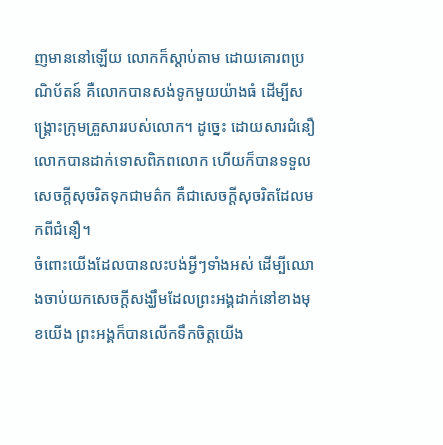ញមាននៅឡើយ លោកក៏ស្ដាប់តាម ដោយគោរពប្រណិប័តន៍ គឺលោកបានសង់ទូកមួយយ៉ាងធំ ដើម្បីសង្គ្រោះក្រុមគ្រួសាររបស់លោក។ ដូច្នេះ ដោយសារជំនឿ លោកបានដាក់ទោសពិភពលោក ហើយក៏បានទទួលសេចក្ដីសុចរិតទុកជាមត៌ក គឺជាសេចក្ដីសុចរិតដែលមកពីជំនឿ។
ចំពោះយើងដែលបានលះបង់អ្វីៗទាំងអស់ ដើម្បីឈោងចាប់យកសេចក្ដីសង្ឃឹមដែលព្រះអង្គដាក់នៅខាងមុខយើង ព្រះអង្គក៏បានលើកទឹកចិត្តយើង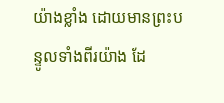យ៉ាងខ្លាំង ដោយមានព្រះបន្ទូលទាំងពីរយ៉ាង ដែ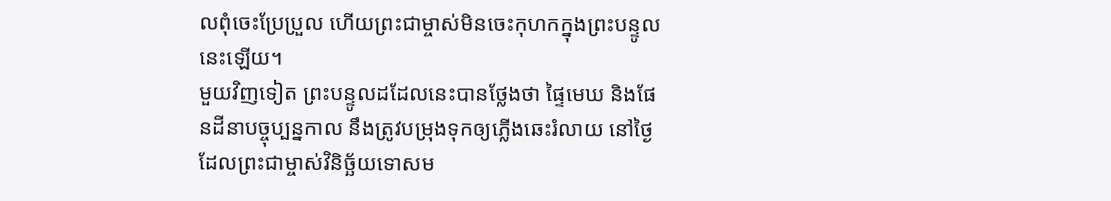លពុំចេះប្រែប្រួល ហើយព្រះជាម្ចាស់មិនចេះកុហកក្នុងព្រះបន្ទូលនេះឡើយ។
មួយវិញទៀត ព្រះបន្ទូលដដែលនេះបានថ្លែងថា ផ្ទៃមេឃ និងផែនដីនាបច្ចុប្បន្នកាល នឹងត្រូវបម្រុងទុកឲ្យភ្លើងឆេះរំលាយ នៅថ្ងៃដែលព្រះជាម្ចាស់វិនិច្ឆ័យទោសម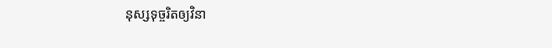នុស្សទុច្ចរិតឲ្យវិនា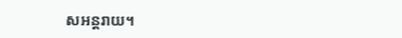សអន្តរាយ។